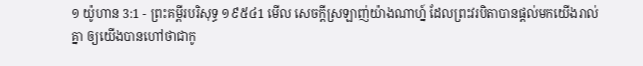១ យ៉ូហាន 3:1 - ព្រះគម្ពីរបរិសុទ្ធ ១៩៥៤1 មើល សេចក្ដីស្រឡាញ់យ៉ាងណាហ្ន៍ ដែលព្រះវរបិតាបានផ្តល់មកយើងរាល់គ្នា ឲ្យយើងបានហៅថាជាកូ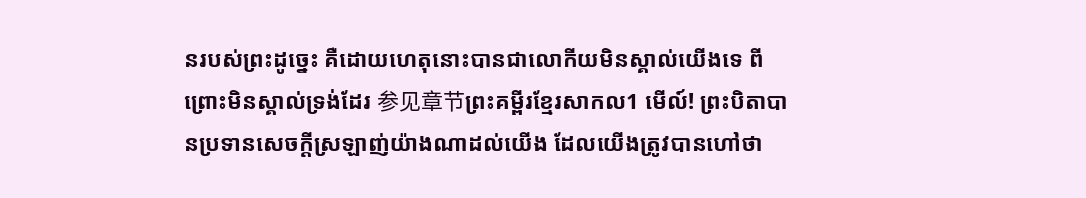នរបស់ព្រះដូច្នេះ គឺដោយហេតុនោះបានជាលោកីយមិនស្គាល់យើងទេ ពីព្រោះមិនស្គាល់ទ្រង់ដែរ 参见章节ព្រះគម្ពីរខ្មែរសាកល1 មើល៍! ព្រះបិតាបានប្រទានសេចក្ដីស្រឡាញ់យ៉ាងណាដល់យើង ដែលយើងត្រូវបានហៅថា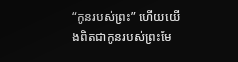“កូនរបស់ព្រះ” ហើយយើងពិតជាកូនរបស់ព្រះមែ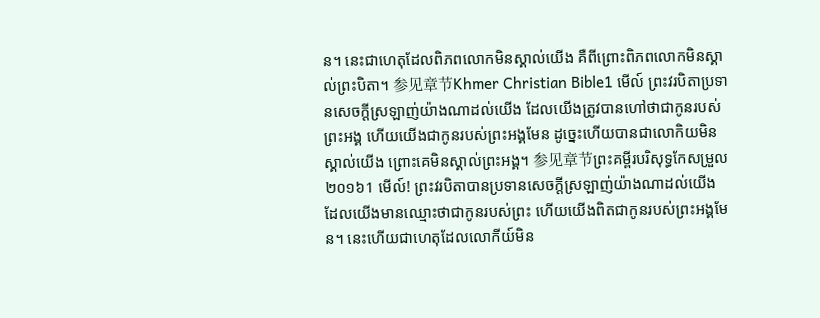ន។ នេះជាហេតុដែលពិភពលោកមិនស្គាល់យើង គឺពីព្រោះពិភពលោកមិនស្គាល់ព្រះបិតា។ 参见章节Khmer Christian Bible1 មើល៍ ព្រះវរបិតាប្រទានសេចក្ដីស្រឡាញ់យ៉ាងណាដល់យើង ដែលយើងត្រូវបានហៅថាជាកូនរបស់ព្រះអង្គ ហើយយើងជាកូនរបស់ព្រះអង្គមែន ដូច្នេះហើយបានជាលោកិយមិនស្គាល់យើង ព្រោះគេមិនស្គាល់ព្រះអង្គ។ 参见章节ព្រះគម្ពីរបរិសុទ្ធកែសម្រួល ២០១៦1 មើល៍! ព្រះវរបិតាបានប្រទានសេចក្ដីស្រឡាញ់យ៉ាងណាដល់យើង ដែលយើងមានឈ្មោះថាជាកូនរបស់ព្រះ ហើយយើងពិតជាកូនរបស់ព្រះអង្គមែន។ នេះហើយជាហេតុដែលលោកីយ៍មិន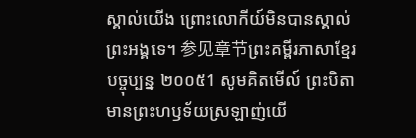ស្គាល់យើង ព្រោះលោកីយ៍មិនបានស្គាល់ព្រះអង្គទេ។ 参见章节ព្រះគម្ពីរភាសាខ្មែរបច្ចុប្បន្ន ២០០៥1 សូមគិតមើល៍ ព្រះបិតាមានព្រះហឫទ័យស្រឡាញ់យើ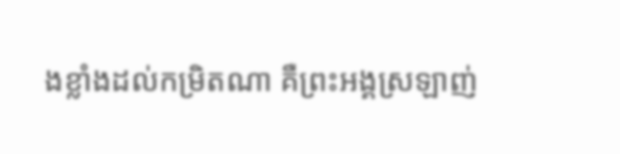ងខ្លាំងដល់កម្រិតណា គឺព្រះអង្គស្រឡាញ់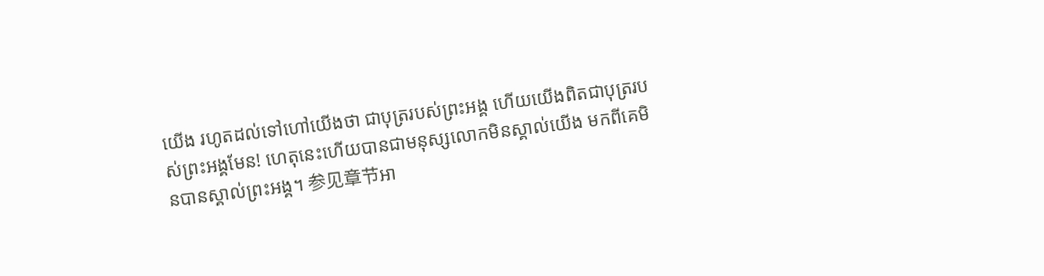យើង រហូតដល់ទៅហៅយើងថា ជាបុត្ររបស់ព្រះអង្គ ហើយយើងពិតជាបុត្ររបស់ព្រះអង្គមែន! ហេតុនេះហើយបានជាមនុស្សលោកមិនស្គាល់យើង មកពីគេមិនបានស្គាល់ព្រះអង្គ។ 参见章节អា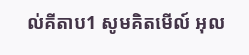ល់គីតាប1 សូមគិតមើល៍ អុល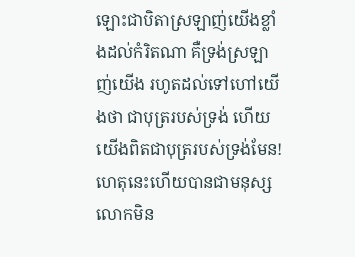ឡោះជាបិតាស្រឡាញ់យើងខ្លាំងដល់កំរិតណា គឺទ្រង់ស្រឡាញ់យើង រហូតដល់ទៅហៅយើងថា ជាបុត្ររបស់ទ្រង់ ហើយយើងពិតជាបុត្ររបស់ទ្រង់មែន! ហេតុនេះហើយបានជាមនុស្សលោកមិន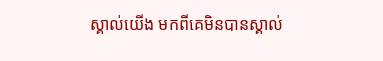ស្គាល់យើង មកពីគេមិនបានស្គាល់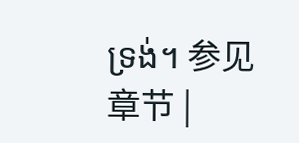ទ្រង់។ 参见章节 |